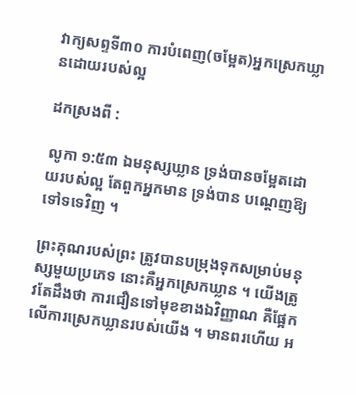វាក្យសព្ទទី៣០ ការបំពេញ(ចម្អែត)អ្នកស្រេកឃ្លានដោយរបស់ល្អ

ដកស្រងពី :

លូកា ១:៥៣ ឯមនុស្សឃ្លាន ទ្រង់បានចម្អែតដោយរបស់ល្អ តែពួកអ្នកមាន ទ្រង់បាន បណ្តេញឱ្យទៅទទេវិញ ។

ព្រះគុណរបស់ព្រះ ត្រូវបានបម្រុងទុកសម្រាប់មនុស្សមួយប្រភេទ នោះគឺអ្នកស្រេកឃ្លាន ។ យើងត្រូវតែដឹងថា ការជឿនទៅមុខខាងឯវិញ្ញាណ គឺផ្អែកលើការស្រេកឃ្លានរបស់យើង ។ មានពរហើយ អ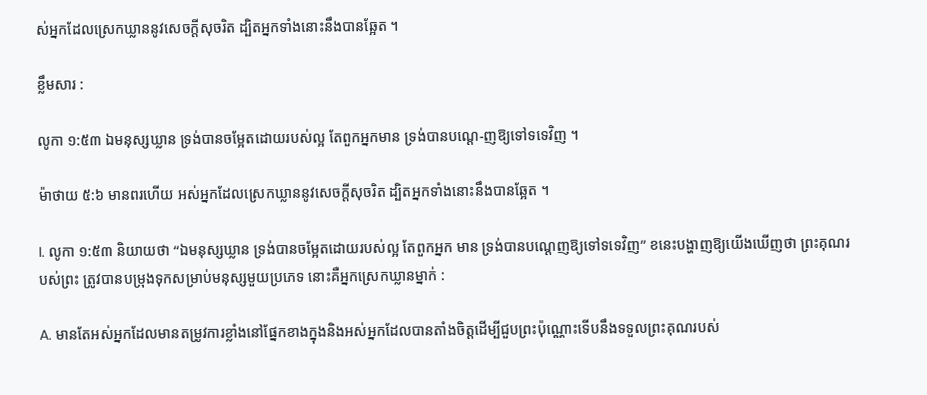ស់អ្នកដែលស្រេកឃ្លាននូវសេចក្ដីសុចរិត ដ្បិតអ្នកទាំងនោះនឹងបានឆ្អែត ។

ខ្លឹមសារ :

លូកា ១:៥៣ ឯមនុស្សឃ្លាន ទ្រង់បានចម្អែតដោយរបស់ល្អ តែពួកអ្នកមាន ទ្រង់បានបណ្តេ-ញឱ្យទៅទទេវិញ ។

ម៉ាថាយ ៥:៦ មានពរហើយ អស់អ្នកដែលស្រេកឃ្លាននូវសេចក្ដីសុចរិត ដ្បិតអ្នកទាំងនោះនឹងបានឆ្អែត ។

I. លូកា ១:៥៣ និយាយថា “ឯមនុស្សឃ្លាន ទ្រង់បានចម្អែតដោយរបស់ល្អ តែពួកអ្នក មាន ទ្រង់បានបណ្តេញឱ្យទៅទទេវិញ” ខនេះបង្ហាញឱ្យយើងឃើញថា ព្រះគុណរបស់ព្រះ ត្រូវបានបម្រុងទុកសម្រាប់មនុស្សមួយប្រភេទ នោះគឺអ្នកស្រេកឃ្លានម្នាក់ :

A. មានតែអស់អ្នកដែលមានតម្រូវការខ្លាំងនៅផ្នែកខាងក្នុងនិងអស់អ្នកដែលបានតាំងចិត្តដើម្បីជួបព្រះប៉ុណ្ណោះទើបនឹងទទួលព្រះគុណរបស់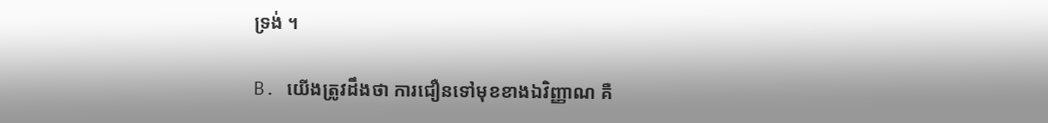ទ្រង់ ។

B. យើងត្រូវដឹងថា ការជឿនទៅមុខខាងឯវិញ្ញាណ គឺ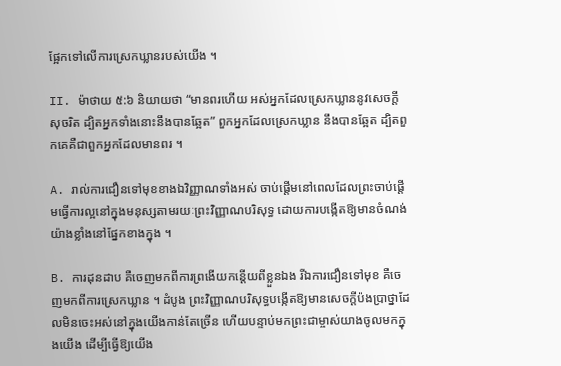ផ្អែកទៅលើការស្រេកឃ្លានរបស់យើង ។

II. ម៉ាថាយ ៥:៦ និយាយថា “មានពរហើយ អស់អ្នកដែលស្រេកឃ្លាននូវសេចក្ដីសុចរិត ដ្បិតអ្នកទាំងនោះនឹងបានឆ្អែត” ពួកអ្នកដែលស្រេកឃ្លាន នឹងបានឆ្អែត ដ្បិតពួកគេគឺជាពួកអ្នកដែលមានពរ ។

A. រាល់ការជឿនទៅមុខខាងឯវិញ្ញាណទាំងអស់ ចាប់ផ្តើមនៅពេលដែលព្រះចាប់ផ្ដើមធ្វើការល្អនៅក្នុងមនុស្សតាមរយៈព្រះវិញ្ញាណបរិសុទ្ធ ដោយការបង្កើតឱ្យមានចំណង់យ៉ាងខ្លាំងនៅផ្នែកខាងក្នុង ។

B. ការដុនដាប គឺចេញមកពីការព្រងើយកន្តើយពីខ្លួនឯង រីឯការជឿនទៅមុខ គឺចេញមកពីការស្រេកឃ្លាន ។ ដំបូង ព្រះវិញ្ញាណបរិសុទ្ធបង្កើតឱ្យមានសេចក្តីប៉ងប្រាថ្នាដែលមិនចេះអស់នៅក្នុងយើងកាន់តែច្រើន ហើយបន្ទាប់មកព្រះជាម្ចាស់យាងចូលមកក្នុងយើង ដើម្បីធ្វើឱ្យយើង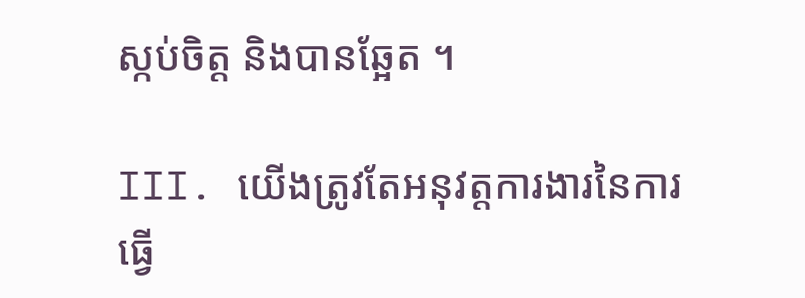ស្កប់ចិត្ត និងបានឆ្អែត ។

III. យើងត្រូវតែអនុវត្តការងារនៃការធ្វើ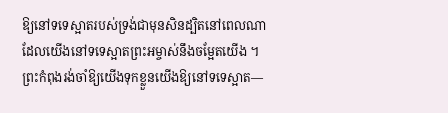ឱ្យនៅទទេស្អាតរបស់ទ្រង់ជាមុនសិនដ្បិតនៅពេលណាដែលយើងនៅទទេស្អាតព្រះអម្ចាស់នឹងចម្អែតយើង ។ ព្រះកំពុងរង់ចាំឱ្យយើងទុកខ្លួនយើងឱ្យនៅទទេស្អាត—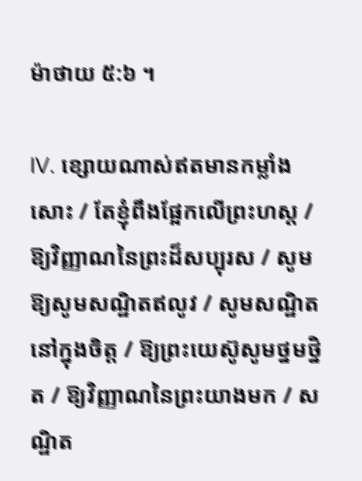ម៉ាថាយ ៥:៦ ។

IV. ខ្សោយណាស់ឥតមានកម្លាំងសោះ / តែខ្ញុំពឹងផ្អែកលើព្រះហស្ត / ឱ្យវិញ្ញាណនៃព្រះដ៏សប្បុរស / សូមឱ្យសូមសណ្ឋិតឥលូវ / សូមសណ្ឋិតនៅក្នុងចិត្ត / ឱ្យព្រះយេស៊ូសូមថ្នមថ្និត / ឱ្យវិញ្ញាណនៃព្រះយាងមក / សណ្ឋិត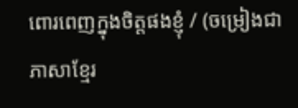ពោរពេញក្នុងចិត្តផងខ្ញុំ / (ចម្រៀងជាភាសាខ្មែរ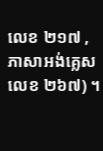លេខ ២១៧ , ភាសាអង់គ្លេសលេខ ២៦៧) ។